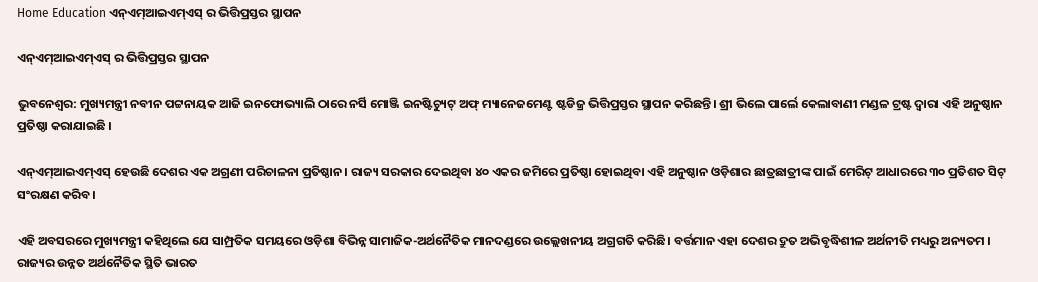Home Education ଏନ୍ଏମ୍ଆଇଏମ୍ଏସ୍ ର ଭିତ୍ତିପ୍ରସ୍ତର ସ୍ଥାପନ

ଏନ୍ଏମ୍ଆଇଏମ୍ଏସ୍ ର ଭିତ୍ତିପ୍ରସ୍ତର ସ୍ଥାପନ

ଭୁବନେଶ୍ୱର: ମୁଖ୍ୟମନ୍ତ୍ରୀ ନବୀନ ପଟ୍ଟନାୟକ ଆଜି ଇନଫୋଭ୍ୟାଲି ଠାରେ ନର୍ସି ମୋଞ୍ଜି ଇନଷ୍ଟିଚ୍ୟୁଟ୍ ଅଫ୍ ମ୍ୟାନେଜମେଣ୍ଟ ଷ୍ଟଡିଜ୍ର ଭିତ୍ତିପ୍ରସ୍ତର ସ୍ଥାପନ କରିଛନ୍ତି। ଶ୍ରୀ ଭିଲେ ପାର୍ଲେ କେଲାବାଣୀ ମଣ୍ଡଳ ଟ୍ରଷ୍ଟ ଦ୍ୱାରା ଏହି ଅନୁଷ୍ଠାନ ପ୍ରତିଷ୍ଠା କରାଯାଇଛି ।

ଏନ୍ଏମ୍ଆଇଏମ୍ଏସ୍ ହେଉଛି ଦେଶର ଏକ ଅଗ୍ରଣୀ ପରିଚାଳନା ପ୍ରତିଷ୍ଠାନ। ରାଜ୍ୟ ସରକାର ଦେଇଥିବା ୪୦ ଏକର ଜମିରେ ପ୍ରତିଷ୍ଠା ହୋଇଥିବା ଏହି ଅନୁଷ୍ଠାନ ଓଡ଼ିଶାର ଛାତ୍ରଛାତ୍ରୀଙ୍କ ପାଇଁ ମେରିଟ୍ ଆଧାରରେ ୩୦ ପ୍ରତିଶତ ସିଟ୍ ସଂରକ୍ଷଣ କରିବ।

ଏହି ଅବସରରେ ମୁଖ୍ୟମନ୍ତ୍ରୀ କହିଥିଲେ ଯେ ସାମ୍ପ୍ରତିକ ସମୟରେ ଓଡ଼ିଶା ବିଭିନ୍ନ ସାମାଜିକ-ଅର୍ଥନୈତିକ ମାନଦଣ୍ଡରେ ଉଲ୍ଲେଖନୀୟ ଅଗ୍ରଗତି କରିଛି। ବର୍ତ୍ତମାନ ଏହା ଦେଶର ଦ୍ରୁତ ଅଭିବୃଦ୍ଧିଶୀଳ ଅର୍ଥନୀତି ମଧ୍ୟରୁ ଅନ୍ୟତମ । ରାଜ୍ୟର ଉନ୍ନତ ଅର୍ଥନୈତିକ ସ୍ଥିତି ଭାରତ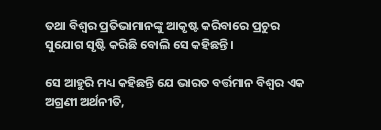ତଥା ବିଶ୍ୱର ପ୍ରତିଭାମାନଙ୍କୁ ଆକୃଷ୍ଟ କରିବାରେ ପ୍ରଚୁର ସୁଯୋଗ ସୃଷ୍ଟି କରିଛି ବୋଲି ସେ କହିଛନ୍ତି।

ସେ ଆହୁରି ମଧ୍ୟ କହିଛନ୍ତି ଯେ ଭାରତ ବର୍ତ୍ତମାନ ବିଶ୍ୱର ଏକ ଅଗ୍ରଣୀ ଅର୍ଥନୀତି,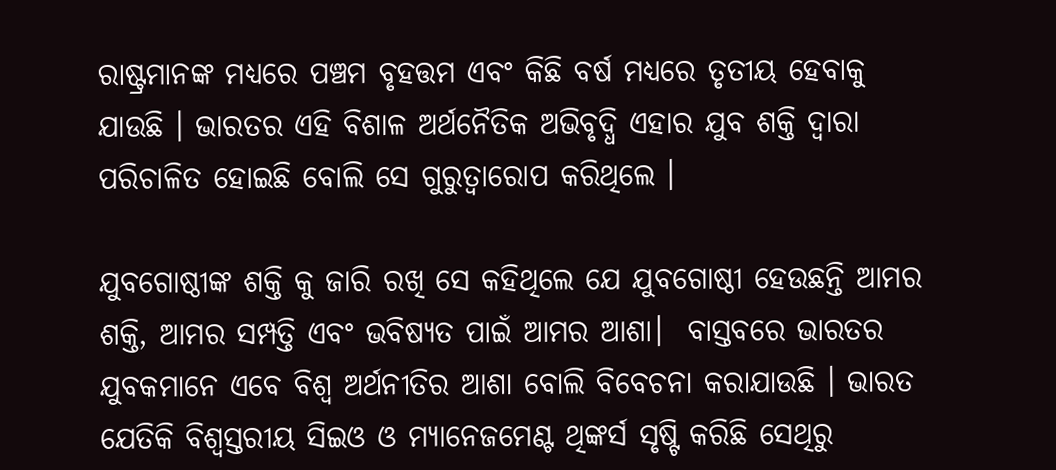ରାଷ୍ଟ୍ରମାନଙ୍କ ମଧ୍ୟରେ ପଞ୍ଚମ ବୃହତ୍ତମ ଏବଂ କିଛି ବର୍ଷ ମଧ୍ୟରେ ତୃତୀୟ ହେବାକୁ ଯାଉଛି । ଭାରତର ଏହି ବିଶାଳ ଅର୍ଥନୈତିକ ଅଭିବୃଦ୍ଧି ଏହାର ଯୁବ ଶକ୍ତି ଦ୍ୱାରା ପରିଚାଳିତ ହୋଇଛି ବୋଲି ସେ ଗୁରୁତ୍ୱାରୋପ କରିଥିଲେ ।

ଯୁବଗୋଷ୍ଠୀଙ୍କ ଶକ୍ତି କୁ ଜାରି ରଖି ସେ କହିଥିଲେ ଯେ ଯୁବଗୋଷ୍ଠୀ ହେଉଛନ୍ତି ଆମର ଶକ୍ତି, ଆମର ସମ୍ପତ୍ତି ଏବଂ ଭବିଷ୍ୟତ ପାଇଁ ଆମର ଆଶା।  ବାସ୍ତବରେ ଭାରତର ଯୁବକମାନେ ଏବେ ବିଶ୍ୱ ଅର୍ଥନୀତିର ଆଶା ବୋଲି ବିବେଚନା କରାଯାଉଛି । ଭାରତ ଯେତିକି ବିଶ୍ୱସ୍ତରୀୟ ସିଇଓ ଓ ମ୍ୟାନେଜମେଣ୍ଟ ଥିଙ୍କର୍ସ ସୃଷ୍ଟି କରିଛି ସେଥିରୁ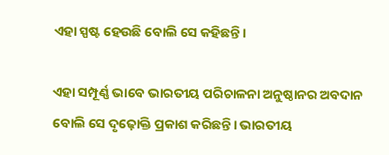ଏହା ସ୍ପଷ୍ଟ ହେଉଛି ବୋଲି ସେ କହିଛନ୍ତି।

ଏହା ସମ୍ପୂର୍ଣ୍ଣ ଭାବେ ଭାରତୀୟ ପରିଚାଳନା ଅନୁଷ୍ଠାନର ଅବଦାନ ବୋଲି ସେ ଦୃଢ଼ୋକ୍ତି ପ୍ରକାଶ କରିଛନ୍ତି। ଭାରତୀୟ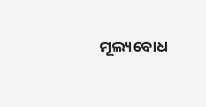ମୂଲ୍ୟବୋଧ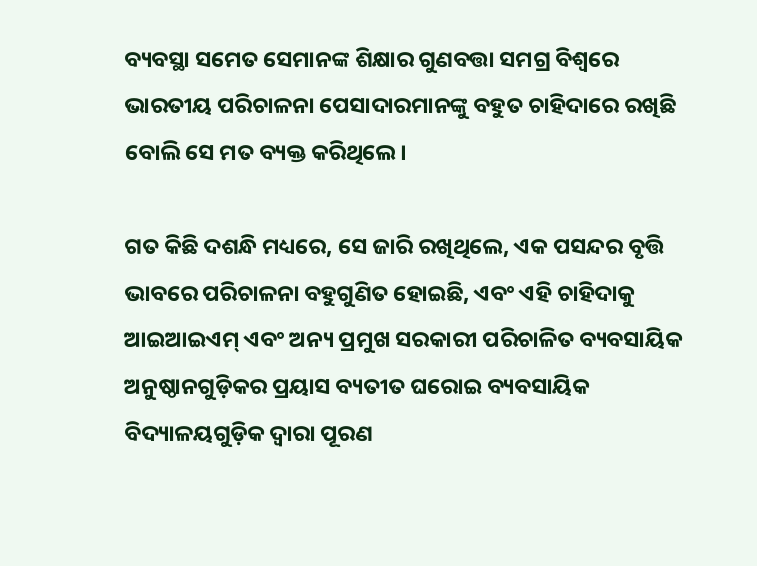ବ୍ୟବସ୍ଥା ସମେତ ସେମାନଙ୍କ ଶିକ୍ଷାର ଗୁଣବତ୍ତା ସମଗ୍ର ବିଶ୍ୱରେ ଭାରତୀୟ ପରିଚାଳନା ପେସାଦାରମାନଙ୍କୁ ବହୁତ ଚାହିଦାରେ ରଖିଛି ବୋଲି ସେ ମତ ବ୍ୟକ୍ତ କରିଥିଲେ।

ଗତ କିଛି ଦଶନ୍ଧି ମଧ୍ୟରେ, ସେ ଜାରି ରଖିଥିଲେ, ଏକ ପସନ୍ଦର ବୃତ୍ତି ଭାବରେ ପରିଚାଳନା ବହୁଗୁଣିତ ହୋଇଛି, ଏବଂ ଏହି ଚାହିଦାକୁ ଆଇଆଇଏମ୍ ଏବଂ ଅନ୍ୟ ପ୍ରମୁଖ ସରକାରୀ ପରିଚାଳିତ ବ୍ୟବସାୟିକ ଅନୁଷ୍ଠାନଗୁଡ଼ିକର ପ୍ରୟାସ ବ୍ୟତୀତ ଘରୋଇ ବ୍ୟବସାୟିକ ବିଦ୍ୟାଳୟଗୁଡ଼ିକ ଦ୍ୱାରା ପୂରଣ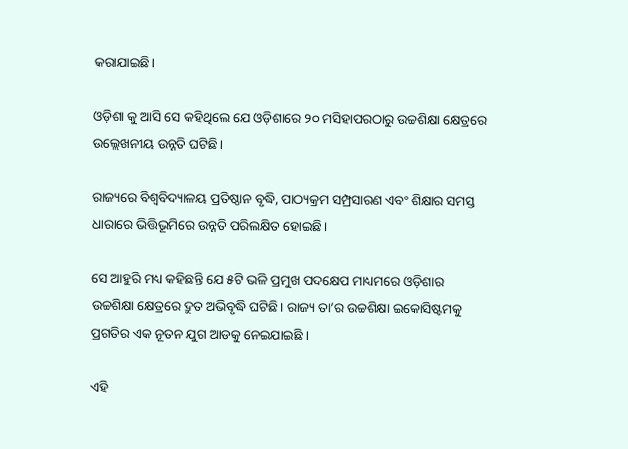କରାଯାଇଛି।

ଓଡ଼ିଶା କୁ ଆସି ସେ କହିଥିଲେ ଯେ ଓଡ଼ିଶାରେ ୨୦ ମସିହାପରଠାରୁ ଉଚ୍ଚଶିକ୍ଷା କ୍ଷେତ୍ରରେ ଉଲ୍ଲେଖନୀୟ ଉନ୍ନତି ଘଟିଛି।

ରାଜ୍ୟରେ ବିଶ୍ୱବିଦ୍ୟାଳୟ ପ୍ରତିଷ୍ଠାନ ବୃଦ୍ଧି, ପାଠ୍ୟକ୍ରମ ସମ୍ପ୍ରସାରଣ ଏବଂ ଶିକ୍ଷାର ସମସ୍ତ ଧାରାରେ ଭିତ୍ତିଭୂମିରେ ଉନ୍ନତି ପରିଲକ୍ଷିତ ହୋଇଛି।

ସେ ଆହୁରି ମଧ୍ୟ କହିଛନ୍ତି ଯେ ୫ଟି ଭଳି ପ୍ରମୁଖ ପଦକ୍ଷେପ ମାଧ୍ୟମରେ ଓଡ଼ିଶାର ଉଚ୍ଚଶିକ୍ଷା କ୍ଷେତ୍ରରେ ଦ୍ରୁତ ଅଭିବୃଦ୍ଧି ଘଟିଛି। ରାଜ୍ୟ ତା’ର ଉଚ୍ଚଶିକ୍ଷା ଇକୋସିଷ୍ଟମକୁ ପ୍ରଗତିର ଏକ ନୂତନ ଯୁଗ ଆଡକୁ ନେଇଯାଇଛି ।

ଏହି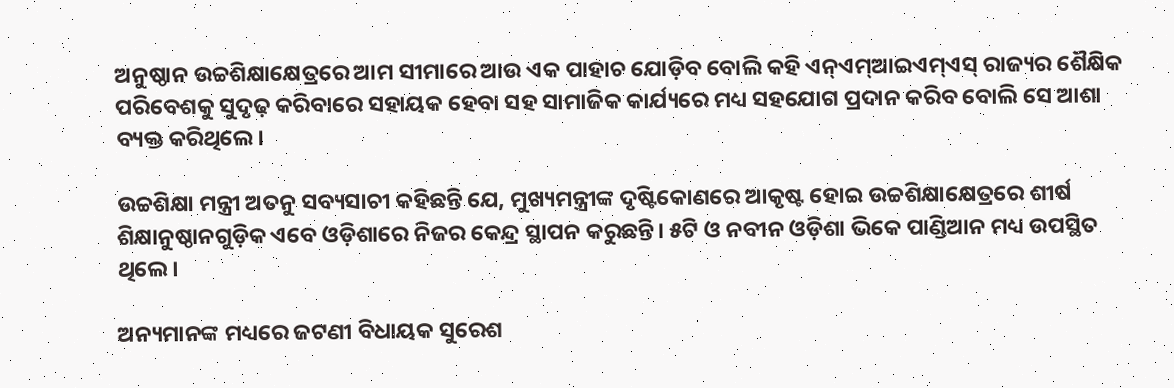ଅନୁଷ୍ଠାନ ଉଚ୍ଚଶିକ୍ଷାକ୍ଷେତ୍ରରେ ଆମ ସୀମାରେ ଆଉ ଏକ ପାହାଚ ଯୋଡ଼ିବ ବୋଲି କହି ଏନ୍ଏମ୍ଆଇଏମ୍ଏସ୍ ରାଜ୍ୟର ଶୈକ୍ଷିକ ପରିବେଶକୁ ସୁଦୃଢ଼ କରିବାରେ ସହାୟକ ହେବା ସହ ସାମାଜିକ କାର୍ଯ୍ୟରେ ମଧ୍ୟ ସହଯୋଗ ପ୍ରଦାନ କରିବ ବୋଲି ସେ ଆଶା ବ୍ୟକ୍ତ କରିଥିଲେ।

ଉଚ୍ଚଶିକ୍ଷା ମନ୍ତ୍ରୀ ଅତନୁ ସବ୍ୟସାଚୀ କହିଛନ୍ତି ଯେ, ମୁଖ୍ୟମନ୍ତ୍ରୀଙ୍କ ଦୃଷ୍ଟିକୋଣରେ ଆକୃଷ୍ଟ ହୋଇ ଉଚ୍ଚଶିକ୍ଷାକ୍ଷେତ୍ରରେ ଶୀର୍ଷ ଶିକ୍ଷାନୁଷ୍ଠାନଗୁଡ଼ିକ ଏବେ ଓଡ଼ିଶାରେ ନିଜର କେନ୍ଦ୍ର ସ୍ଥାପନ କରୁଛନ୍ତି। ୫ଟି ଓ ନବୀନ ଓଡ଼ିଶା ଭିକେ ପାଣ୍ଡିଆନ ମଧ୍ୟ ଉପସ୍ଥିତ ଥିଲେ।

ଅନ୍ୟମାନଙ୍କ ମଧ୍ୟରେ ଜଟଣୀ ବିଧାୟକ ସୁରେଶ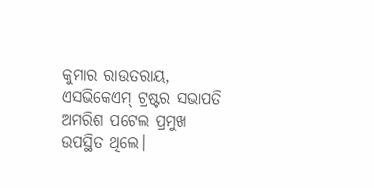କୁମାର ରାଉତରାୟ, ଏସଭିକେଏମ୍ ଟ୍ରଷ୍ଟର ସଭାପତି ଅମରିଶ ପଟେଲ ପ୍ରମୁଖ ଉପସ୍ଥିତ ଥିଲେ।